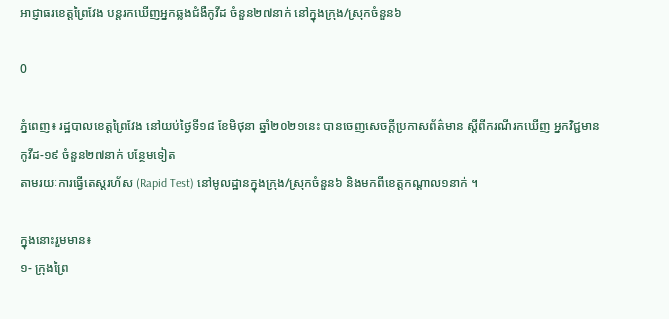អាជ្ញាធរខេត្តព្រៃវែង បន្តរកឃើញអ្នកឆ្លងជំងឺកូវីដ ចំនួន២៧នាក់ នៅក្នុងក្រុង/ស្រុកចំនួន៦

0

ភ្នំពេញ៖ រដ្ឋបាលខេត្តព្រៃវែង នៅយប់ថ្ងៃទី១៨ ខែមិថុនា ឆ្នាំ២០២១នេះ បានចេញសេចក្ដីប្រកាសព័ត៌មាន ស្ដីពីករណីរកឃើញ អ្នកវិជ្ជមានកូវីដ-១៩ ចំនួន២៧នាក់ បន្ថែមទៀត
តាមរយៈការធ្វើតេស្តរហ័ស (Rapid Test) នៅមូលដ្ឋានក្នុងក្រុង/ស្រុកចំនួន៦ និងមកពីខេត្តកណ្តាល១នាក់ ។

ក្នុងនោះរួមមាន៖
១- ក្រុងព្រៃ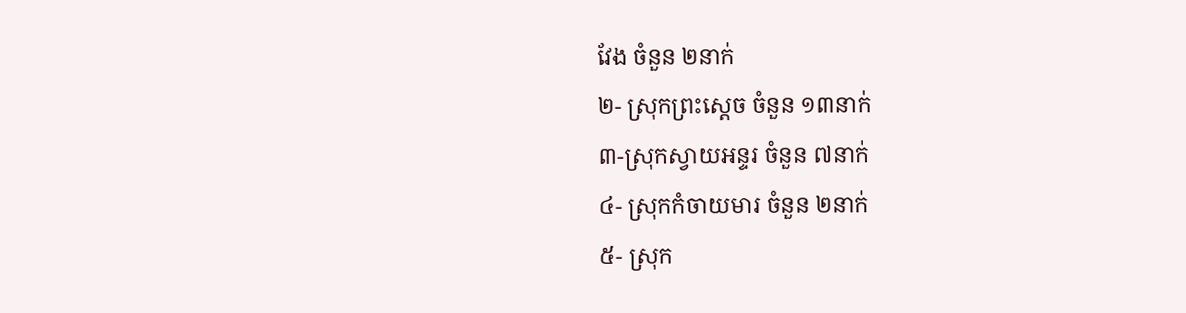វែង ចំនួន ២នាក់
២- ស្រុកព្រះសេ្តច ចំនួន ១៣នាក់
៣-ស្រុកស្វាយអន្ទរ ចំនួន ៧នាក់
៤- ស្រុកកំចាយមារ ចំនួន ២នាក់
៥- ស្រុក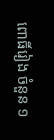ពោធិ៍រៀង ចំនួន ១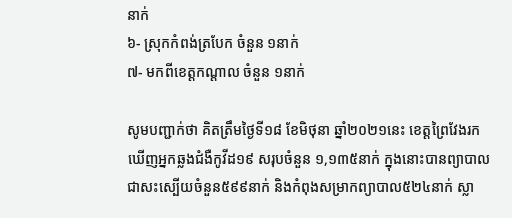នាក់
៦- ស្រុកកំពង់ត្របែក ចំនួន ១នាក់
៧- មកពីខេត្តកណ្តាល ចំនួន ១នាក់

សូមបញ្ជាក់ថា គិតត្រឹមថ្ងៃទី១៨ ខែមិថុនា ឆ្នាំ២០២១នេះ ខេត្តព្រៃវែងរកឃើញអ្នកឆ្លងជំងឺកូវីដ១៩ សរុបចំនួន ១,១៣៥នាក់ ក្នុងនោះបានព្យាបាលជាសះស្បើយចំនួន៥៩៩នាក់ និងកំពុងសម្រាកព្យាបាល៥២៤នាក់ ស្លា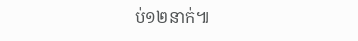ប់១២នាក់៕